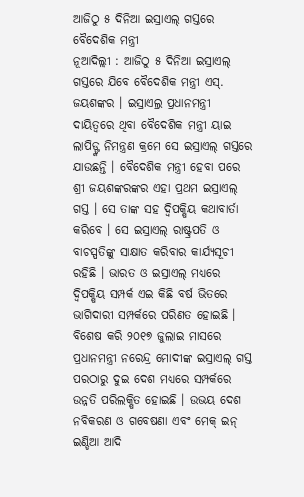ଆଜିଠୁ ୫ ଦିନିଆ ଇସ୍ରାଏଲ୍ ଗସ୍ତରେ ବୈଦେଶିକ ମନ୍ତ୍ରୀ
ନୂଆଦିଲ୍ଲୀ : ଆଜିଠୁ ୫ ଦିନିଆ ଇସ୍ରାଏଲ୍ ଗସ୍ତରେ ଯିବେ ବୈଦେଶିକ ମନ୍ତ୍ରୀ ଏସ୍. ଜୟଶଙ୍କର । ଇସ୍ରାଏଲ୍ର ପ୍ରଧାନମନ୍ତ୍ରୀ ଦାୟିତ୍ୱରେ ଥିବା ବୈଦେଶିକ ମନ୍ତ୍ରୀ ୟାଇ ଲାପିଡ୍ଙ୍କ ନିମନ୍ତ୍ରଣ କ୍ରମେ ସେ ଇସ୍ରାଏଲ୍ ଗସ୍ତରେ ଯାଉଛନ୍ତି । ବୈଦେଶିକ ମନ୍ତ୍ରୀ ହେବା ପରେ ଶ୍ରୀ ଜୟଶଙ୍କରଙ୍କର ଏହା ପ୍ରଥମ ଇସ୍ରାଏଲ୍ ଗସ୍ତ । ସେ ତାଙ୍କ ସହ ଦ୍ୱିପକ୍ଷିୟ କଥାବାର୍ତା କରିବେ । ସେ ଇସ୍ରାଏଲ୍ ରାଷ୍ଟ୍ରପତି ଓ ବାଚସ୍ପତିଙ୍କୁ ସାକ୍ଷାତ କରିବାର କାର୍ଯ୍ୟସୂଚୀ ରହିଛି । ଭାରତ ଓ ଇସ୍ରାଏଲ୍ ମଧ୍ୟରେ ଦ୍ୱିପକ୍ଷିୟ ସମ୍ପର୍କ ଏଇ କିଛି ବର୍ଷ ଭିତରେ ଭାଗିଦାରୀ ସମ୍ପର୍କରେ ପରିଣତ ହୋଇଛି । ବିଶେଷ କରି ୨୦୧୭ ଜୁଲାଇ ମାସରେ ପ୍ରଧାନମନ୍ତ୍ରୀ ନରେନ୍ଦ୍ର ମୋଦୀଙ୍କ ଇସ୍ରାଏଲ୍ ଗସ୍ତ ପରଠାରୁ ଦୁଇ ଦେଶ ମଧ୍ୟରେ ସମ୍ପର୍କରେ ଉନ୍ନତି ପରିଲକ୍ଷିତ ହୋଇଛି । ଉଭୟ ଦେଶ ନବିକରଣ ଓ ଗବେଷଣା ଏବଂ ମେକ୍ ଇନ୍ ଇଣ୍ଡିଆ ଆଦି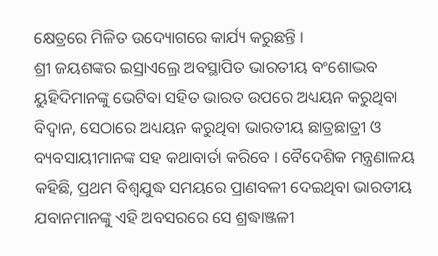କ୍ଷେତ୍ରରେ ମିଳିତ ଉଦ୍ୟୋଗରେ କାର୍ଯ୍ୟ କରୁଛନ୍ତି ।
ଶ୍ରୀ ଜୟଶଙ୍କର ଇସ୍ରାଏଲ୍ରେ ଅବସ୍ଥାପିତ ଭାରତୀୟ ବଂଶୋଦ୍ଭବ ୟୁହିଦିମାନଙ୍କୁ ଭେଟିବା ସହିତ ଭାରତ ଉପରେ ଅଧ୍ୟୟନ କରୁଥିବା ବିଦ୍ୱାନ, ସେଠାରେ ଅଧ୍ୟୟନ କରୁଥିବା ଭାରତୀୟ ଛାତ୍ରଛାତ୍ରୀ ଓ ବ୍ୟବସାୟୀମାନଙ୍କ ସହ କଥାବାର୍ତା କରିବେ । ବୈଦେଶିକ ମନ୍ତ୍ରଣାଳୟ କହିଛି, ପ୍ରଥମ ବିଶ୍ୱଯୁଦ୍ଧ ସମୟରେ ପ୍ରାଣବଳୀ ଦେଇଥିବା ଭାରତୀୟ ଯବାନମାନଙ୍କୁ ଏହି ଅବସରରେ ସେ ଶ୍ରଦ୍ଧାଞ୍ଜଳୀ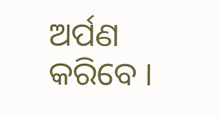ଅର୍ପଣ କରିବେ ।